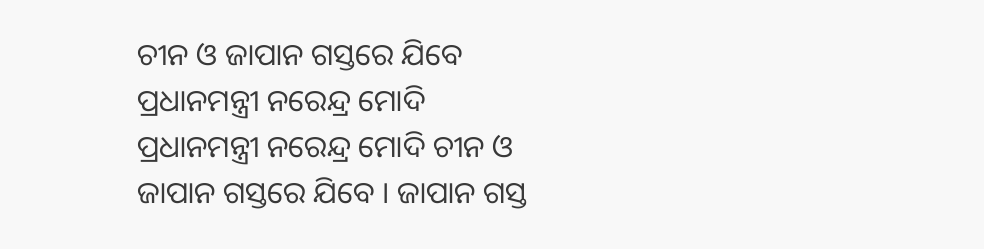ଚୀନ ଓ ଜାପାନ ଗସ୍ତରେ ଯିବେ ପ୍ରଧାନମନ୍ତ୍ରୀ ନରେନ୍ଦ୍ର ମୋଦି
ପ୍ରଧାନମନ୍ତ୍ରୀ ନରେନ୍ଦ୍ର ମୋଦି ଚୀନ ଓ ଜାପାନ ଗସ୍ତରେ ଯିବେ । ଜାପାନ ଗସ୍ତ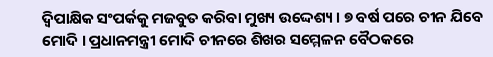ଦ୍ବିପାକ୍ଷିକ ସଂପର୍କକୁ ମଜବୁତ କରିବା ମୁଖ୍ୟ ଉଦ୍ଦେଶ୍ୟ । ୭ ବର୍ଷ ପରେ ଚୀନ ଯିବେ ମୋଦି । ପ୍ରଧାନମନ୍ତ୍ରୀ ମୋଦି ଚୀନରେ ଶିଖର ସମ୍ମେଳନ ବୈଠକରେ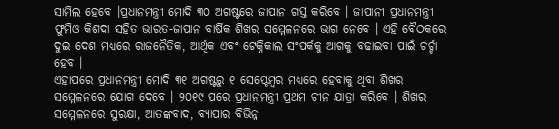ସାମିଲ ହେବେ ।ପ୍ରଧାନମନ୍ତ୍ରୀ ମୋଦି ୩୦ ଅଗଷ୍ଟରେ ଜାପାନ ଗସ୍ତ କରିବେ । ଜାପାନୀ ପ୍ରଧାନମନ୍ତ୍ରୀ ଫୁମିଓ କିଶଦା ସହିତ ଭାରତ-ଜାପାନ ବାର୍ଷିକ ଶିଖର ସମ୍ମେଳନରେ ଭାଗ ନେବେ । ଏହି ବୈଠକରେ ଦୁଇ ଦେଶ ମଧ୍ୟରେ ରାଜନୈତିକ, ଆର୍ଥିକ ଏବଂ ଟେକ୍ନିକାଲ ସଂପର୍କକୁ ଆଗକୁ ବଢାଇବା ପାଇଁ ଚର୍ଚ୍ଚା ହେବ ।
ଏହାପରେ ପ୍ରଧାନମନ୍ତ୍ରୀ ମୋଦି ୩୧ ଅଗଷ୍ଟରୁ ୧ ସେପ୍ଟେମ୍ବର ମଧ୍ୟରେ ହେବାକୁ ଥିବା ଶିଖର ସମ୍ମେଳନରେ ଯୋଗ ଦେବେ । ୨୦୧୯ ପରେ ପ୍ରଧାନମନ୍ତ୍ରୀ ପ୍ରଥମ ଚୀନ ଯାତ୍ରା କରିବେ । ଶିଖର ସମ୍ମେଳନରେ ସୁରକ୍ଷା, ଆତଙ୍କବାଦ, ବ୍ୟାପାର ବିଭିନ୍ନ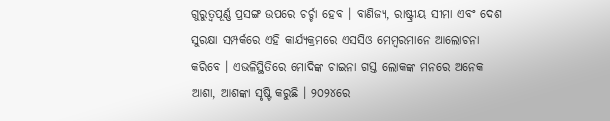ଗୁରୁତ୍ବପୂର୍ଣ୍ଣ ପ୍ରସଙ୍ଗ ଉପରେ ଚର୍ଚ୍ଚା ହେବ । ବାଣିଜ୍ୟ, ରାଷ୍ଟ୍ରୀୟ ସୀମା ଏବଂ ଦେଶ ସୁରକ୍ଷା ସମ୍ପର୍କରେ ଏହି କାର୍ଯ୍ୟକ୍ରମରେ ଏସସିଓ ମେମ୍ବରମାନେ ଆଲୋଚନା କରିବେ । ଏଭଳିସ୍ଥିତିରେ ମୋଦିଙ୍କ ଚାଇନା ଗସ୍ତ ଲୋକଙ୍କ ମନରେ ଅନେକ ଆଶା, ଆଶଙ୍କା ସୃଷ୍ଟି କରୁଛି । ୨୦୨୪ରେ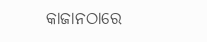କାଜାନଠାରେ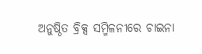ଅନୁଷ୍ଠିତ ବ୍ରିକ୍ସ ସମ୍ମିଳନୀରେ ଚାଇନା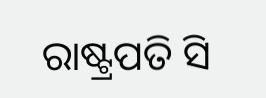ରାଷ୍ଟ୍ରପତି ସି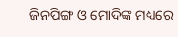ଜିନପିଙ୍ଗ ଓ ମୋଦିଙ୍କ ମଧ୍ୟରେ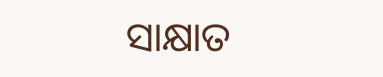ସାକ୍ଷାତ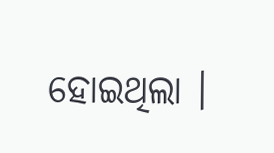ହୋଇଥିଲା ।